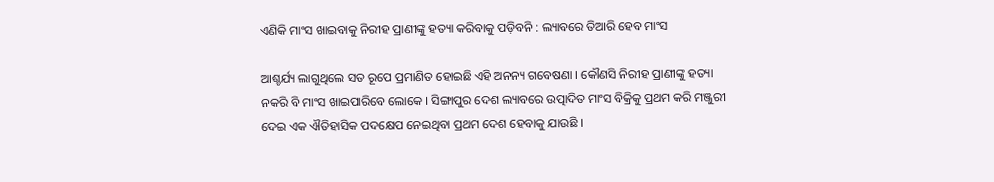ଏଣିକି ମାଂସ ଖାଇବାକୁ ନିରୀହ ପ୍ରାଣୀଙ୍କୁ ହତ୍ୟା କରିବାକୁ ପଡ଼ିବନି : ଲ୍ୟାବରେ ତିଆରି ହେବ ମାଂସ

ଆଶ୍ଚର୍ଯ୍ୟ ଲାଗୁଥିଲେ ସତ ରୂପେ ପ୍ରମାଣିତ ହୋଇଛି ଏହି ଅନନ୍ୟ ଗବେଷଣା । କୌଣସି ନିରୀହ ପ୍ରାଣୀଙ୍କୁ ହତ୍ୟା ନକରି ବି ମାଂସ ଖାଇପାରିବେ ଲୋକେ । ସିଙ୍ଗାପୁର ଦେଶ ଲ୍ୟାବରେ ଉତ୍ପାଦିତ ମାଂସ ବିକ୍ରିକୁ ପ୍ରଥମ କରି ମଞ୍ଜୁରୀ ଦେଇ ଏକ ଐତିହାସିକ ପଦକ୍ଷେପ ନେଇଥିବା ପ୍ରଥମ ଦେଶ ହେବାକୁ ଯାଉଛି ।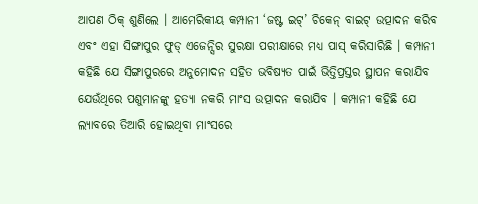ଆପଣ ଠିକ୍ ଶୁଣିଲେ । ଆମେରିକୀୟ କମ୍ପାନୀ ‘ଜଷ୍ଟ ଇଟ୍’ ଚିକେନ୍ ବାଇଟ୍ ଉତ୍ପାଦନ କରିବ ଏବଂ ଏହା ସିଙ୍ଗାପୁର ଫୁଡ୍ ଏଜେନ୍ସିର ସୁରକ୍ଷା ପରୀକ୍ଷାରେ ମଧ୍ୟ ପାସ୍ କରିସାରିଛି । କମ୍ପାନୀ କହିଛି ଯେ ସିଙ୍ଗାପୁରରେ ଅନୁମୋଦନ ସହିତ ଭବିଷ୍ୟତ ପାଇଁ ଭିତ୍ତିପ୍ରସ୍ତର ସ୍ଥାପନ କରାଯିବ ଯେଉଁଥିରେ ପଶୁମାନଙ୍କୁ ହତ୍ୟା ନକରି ମାଂସ ଉତ୍ପାଦନ କରାଯିବ । କମ୍ପାନୀ କହିଛି ଯେ ଲ୍ୟାବରେ ତିଆରି ହୋଇଥିବା ମାଂସରେ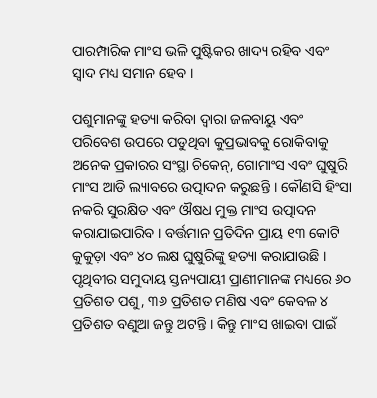ପାରମ୍ପାରିକ ମାଂସ ଭଳି ପୁଷ୍ଟିକର ଖାଦ୍ୟ ରହିବ ଏବଂ ସ୍ୱାଦ ମଧ୍ୟ ସମାନ ହେବ ।

ପଶୁମାନଙ୍କୁ ହତ୍ୟା କରିବା ଦ୍ଵାରା ଜଳବାୟୁ ଏବଂ ପରିବେଶ ଉପରେ ପଡୁଥିବା କୁପ୍ରଭାବକୁ ରୋକିବାକୁ ଅନେକ ପ୍ରକାରର ସଂସ୍ଥା ଚିକେନ୍, ଗୋମାଂସ ଏବଂ ଘୁଷୁରି ମାଂସ ଆଡି ଲ୍ୟାବରେ ଉତ୍ପାଦନ କରୁଛନ୍ତି । କୌଣସି ହିଂସା ନକରି ସୁରକ୍ଷିତ ଏବଂ ଔଷଧ ମୁକ୍ତ ମାଂସ ଉତ୍ପାଦନ କରାଯାଇପାରିବ । ବର୍ତ୍ତମାନ ପ୍ରତିଦିନ ପ୍ରାୟ ୧୩ କୋଟି କୁକୁଡ଼ା ଏବଂ ୪୦ ଲକ୍ଷ ଘୁଷୁରିଙ୍କୁ ହତ୍ୟା କରାଯାଉଛି । ପୃଥିବୀର ସମୁଦାୟ ସ୍ତନ୍ୟପାୟୀ ପ୍ରାଣୀମାନଙ୍କ ମଧ୍ୟରେ ୬୦ ପ୍ରତିଶତ ପଶୁ, ୩୬ ପ୍ରତିଶତ ମଣିଷ ଏବଂ କେବଳ ୪ ପ୍ରତିଶତ ବଣୁଆ ଜନ୍ତୁ ଅଟନ୍ତି । କିନ୍ତୁ ମାଂସ ଖାଇବା ପାଇଁ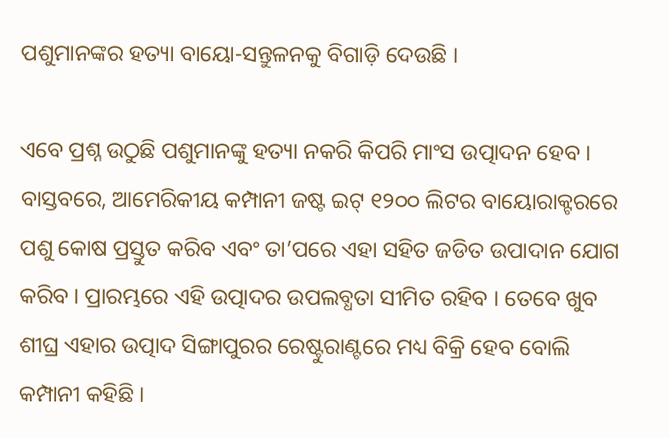ପଶୁମାନଙ୍କର ହତ୍ୟା ବାୟୋ-ସନ୍ତୁଳନକୁ ବିଗାଡ଼ି ଦେଉଛି ।

ଏବେ ପ୍ରଶ୍ନ ଉଠୁଛି ପଶୁମାନଙ୍କୁ ହତ୍ୟା ନକରି କିପରି ମାଂସ ଉତ୍ପାଦନ ହେବ । ବାସ୍ତବରେ, ଆମେରିକୀୟ କମ୍ପାନୀ ଜଷ୍ଟ ଇଟ୍ ୧୨୦୦ ଲିଟର ବାୟୋରାକ୍ଟରରେ ପଶୁ କୋଷ ପ୍ରସ୍ତୁତ କରିବ ଏବଂ ତା’ପରେ ଏହା ସହିତ ଜଡିତ ଉପାଦାନ ଯୋଗ କରିବ । ପ୍ରାରମ୍ଭରେ ଏହି ଉତ୍ପାଦର ଉପଲବ୍ଧତା ସୀମିତ ରହିବ । ତେବେ ଖୁବ ଶୀଘ୍ର ଏହାର ଉତ୍ପାଦ ସିଙ୍ଗାପୁରର ରେଷ୍ଟୁରାଣ୍ଟରେ ମଧ୍ୟ ବିକ୍ରି ହେବ ବୋଲି କମ୍ପାନୀ କହିଛି ।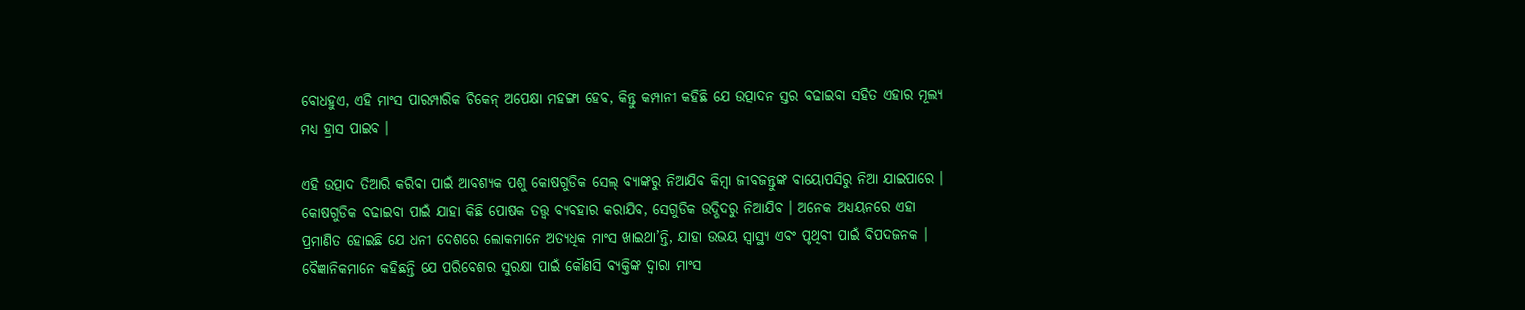ବୋଧହୁଏ, ଏହି ମାଂସ ପାରମ୍ପାରିକ ଚିକେନ୍ ଅପେକ୍ଷା ମହଙ୍ଗା ହେବ, କିନ୍ତୁ କମ୍ପାନୀ କହିଛି ଯେ ଉତ୍ପାଦନ ସ୍ତର ବଢାଇବା ସହିତ ଏହାର ମୂଲ୍ୟ ମଧ୍ୟ ହ୍ରାସ ପାଇବ ।

ଏହି ଉତ୍ପାଦ ତିଆରି କରିବା ପାଇଁ ଆବଶ୍ୟକ ପଶୁ କୋଷଗୁଡିକ ସେଲ୍ ବ୍ୟାଙ୍କରୁ ନିଆଯିବ କିମ୍ବା ଜୀବଜନ୍ତୁଙ୍କ ବାୟୋପସିରୁ ନିଆ ଯାଇପାରେ । କୋଷଗୁଡିକ ବଢାଇବା ପାଇଁ ଯାହା କିଛି ପୋଷକ ତତ୍ତ୍ୱ ବ୍ୟବହାର କରାଯିବ, ସେଗୁଡିକ ଉଦ୍ଭିଦରୁ ନିଆଯିବ । ଅନେକ ଅଧ୍ୟୟନରେ ଏହା ପ୍ରମାଣିତ ହୋଇଛି ଯେ ଧନୀ ଦେଶରେ ଲୋକମାନେ ଅତ୍ୟଧିକ ମାଂସ ଖାଇଥା’ନ୍ତି, ଯାହା ଉଭୟ ସ୍ୱାସ୍ଥ୍ୟ ଏବଂ ପୃଥିବୀ ପାଇଁ ବିପଦଜନକ । ବୈଜ୍ଞାନିକମାନେ କହିଛନ୍ତି ଯେ ପରିବେଶର ସୁରକ୍ଷା ପାଇଁ କୌଣସି ବ୍ୟକ୍ତିଙ୍କ ଦ୍ୱାରା ମାଂସ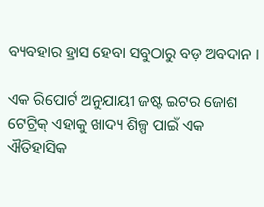ବ୍ୟବହାର ହ୍ରାସ ହେବା ସବୁଠାରୁ ବଡ଼ ଅବଦାନ ।

ଏକ ରିପୋର୍ଟ ଅନୁଯାୟୀ ଜଷ୍ଟ ଇଟର ଜୋଶ ଟେଟ୍ରିକ୍ ଏହାକୁ ଖାଦ୍ୟ ଶିଳ୍ପ ପାଇଁ ଏକ ଐତିହାସିକ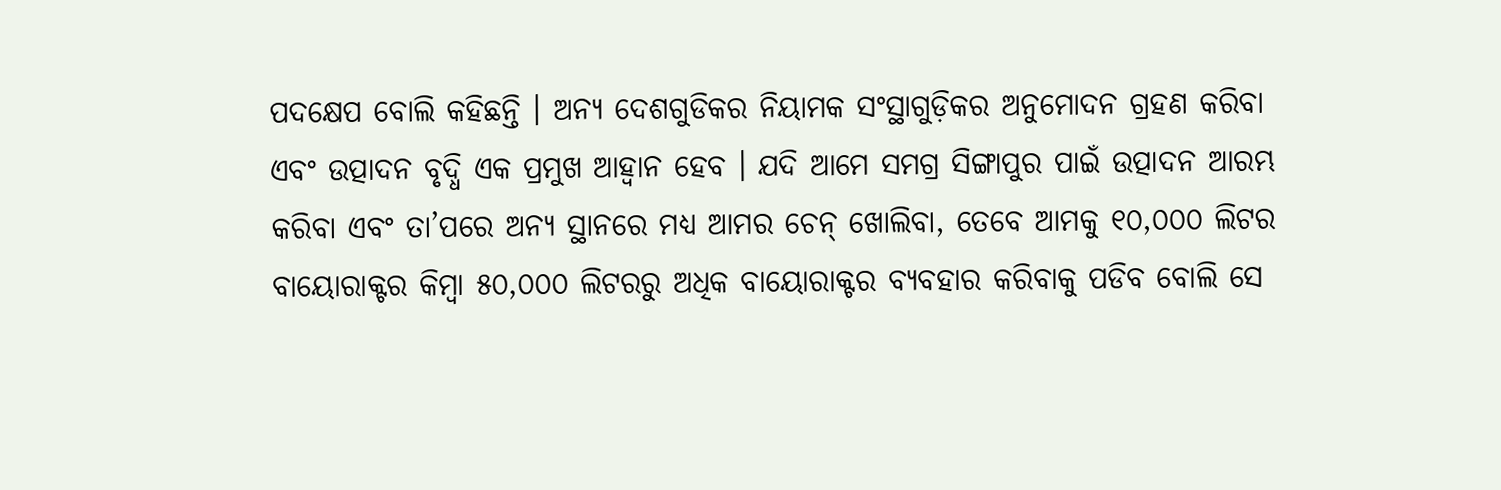ପଦକ୍ଷେପ ବୋଲି କହିଛନ୍ତି । ଅନ୍ୟ ଦେଶଗୁଡିକର ନିୟାମକ ସଂସ୍ଥାଗୁଡ଼ିକର ଅନୁମୋଦନ ଗ୍ରହଣ କରିବା ଏବଂ ଉତ୍ପାଦନ ବୃଦ୍ଧି ଏକ ପ୍ରମୁଖ ଆହ୍ଵାନ ହେବ । ଯଦି ଆମେ ସମଗ୍ର ସିଙ୍ଗାପୁର ପାଇଁ ଉତ୍ପାଦନ ଆରମ୍ଭ କରିବା ଏବଂ ତା’ପରେ ଅନ୍ୟ ସ୍ଥାନରେ ମଧ୍ୟ ଆମର ଚେନ୍ ଖୋଲିବା, ତେବେ ଆମକୁ ୧୦,୦୦୦ ଲିଟର ବାୟୋରାକ୍ଟର କିମ୍ବା ୫୦,୦୦୦ ଲିଟରରୁ ଅଧିକ ବାୟୋରାକ୍ଟର ବ୍ୟବହାର କରିବାକୁ ପଡିବ ବୋଲି ସେ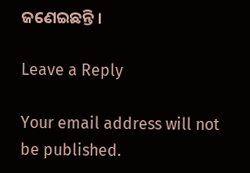ଜଣେଇଛନ୍ତି ।

Leave a Reply

Your email address will not be published.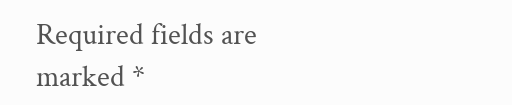Required fields are marked *